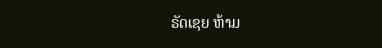ຣັດເຊຍ ຫ້າມ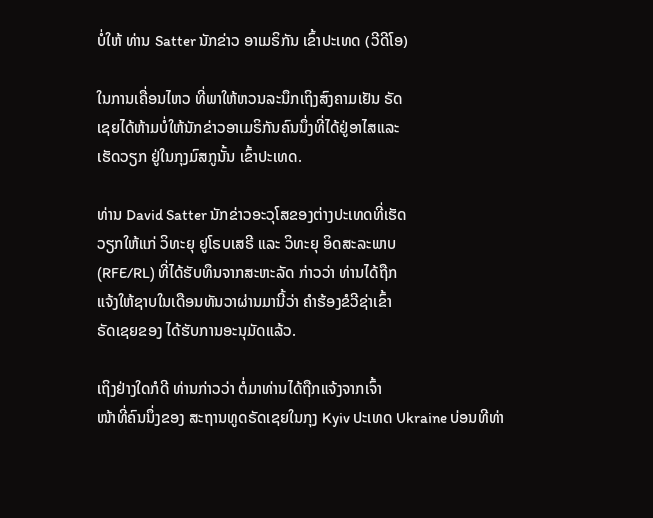ບໍ່ໃຫ້ ທ່ານ Satter ນັກຂ່າວ ອາເມຣິກັນ ເຂົ້າປະເທດ (ວີດີໂອ)

ໃນການເຄື່ອນໄຫວ ທີ່ພາໃຫ້ຫວນລະນຶກເຖິງສົງຄາມເຢັນ ຣັດ
ເຊຍໄດ້ຫ້າມບໍ່ໃຫ້ນັກຂ່າວອາເມຣິກັນຄົນນຶ່ງທີ່ໄດ້ຢູ່ອາໄສແລະ
ເຮັດວຽກ ຢູ່ໃນກຸງມົສກູນັ້ນ ເຂົ້າປະເທດ.

ທ່ານ David Satter ນັກຂ່າວອະວຸໂສຂອງຕ່າງປະເທດທີ່ເຮັດ
ວຽກໃຫ້ແກ່ ວິທະຍຸ ຢູໂຣບເສຣີ ແລະ ວິທະຍຸ ອິດສະລະພາບ
(RFE/RL) ທີ່ໄດ້ຮັບທຶນຈາກສະຫະລັດ ກ່າວວ່າ ທ່ານໄດ້ຖືກ
ແຈ້ງໃຫ້ຊາບໃນເດືອນທັນວາຜ່ານມານີ້ວ່າ ຄໍາຮ້ອງຂໍວີຊ່າເຂົ້າ
ຣັດເຊຍຂອງ ໄດ້ຮັບການອະນຸມັດແລ້ວ.

ເຖິງຢ່າງໃດກໍດີ ທ່ານກ່າວວ່າ ຕໍ່ມາທ່ານໄດ້ຖືກແຈ້ງຈາກເຈົ້າ
ໜ້າທີ່ຄົນນຶ່ງຂອງ ສະຖານທູດຣັດເຊຍໃນກຸງ Kyiv ປະເທດ Ukraine ບ່ອນທີທ່າ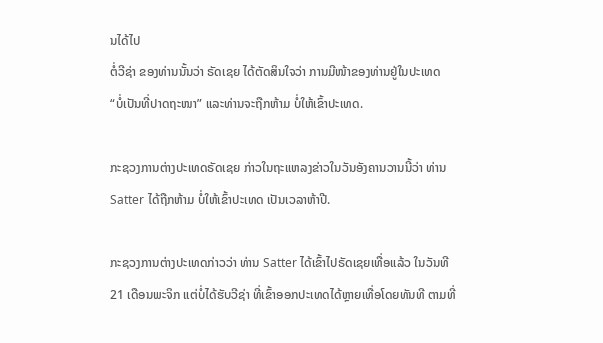ນໄດ້ໄປ
ຕໍ່ວີຊ່າ ຂອງທ່ານນັ້ນວ່າ ຣັດເຊຍ ໄດ້ຕັດສິນໃຈວ່າ ການມີໜ້າຂອງທ່ານຢູ່ໃນປະເທດ
“ບໍ່ເປັນທີ່ປາດຖະໜາ” ແລະທ່ານຈະຖືກຫ້າມ ບໍ່ໃຫ້ເຂົ້າປະເທດ.

ກະຊວງການຕ່າງປະເທດຣັດເຊຍ ກ່າວໃນຖະແຫລງຂ່າວໃນວັນອັງຄານວານນີ້ວ່າ ທ່ານ
Satter ໄດ້ຖືກຫ້າມ ບໍ່ໃຫ້ເຂົ້າປະເທດ ເປັນເວລາຫ້າປີ.

ກະຊວງການຕ່າງປະເທດກ່າວວ່າ ທ່ານ Satter ໄດ້ເຂົ້າໄປຣັດເຊຍເທື່ອແລ້ວ ໃນວັນທີ
21 ເດືອນພະຈິກ ແຕ່ບໍ່ໄດ້ຮັບວີຊ່າ ທີ່ເຂົ້າອອກປະເທດໄດ້ຫຼາຍເທື່ອໂດຍທັນທີ ຕາມທີ່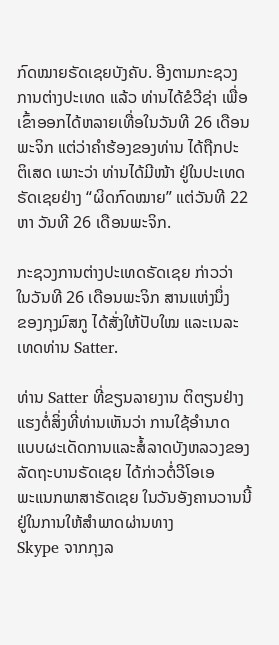ກົດໝາຍຣັດເຊຍບັງຄັບ. ອີງຕາມກະຊວງການຕ່າງປະເທດ ແລ້ວ ທ່ານໄດ້ຂໍວີຊ່າ ເພື່ອ
ເຂົ້າອອກໄດ້ຫລາຍເທື່ອໃນວັນທີ 26 ເດືອນພະຈິກ ແຕ່ວ່າຄໍາຮ້ອງຂອງທ່ານ ໄດ້ຖືກປະ
ຕິເສດ ເພາະວ່າ ທ່ານໄດ້ມີໜ້າ ຢູ່ໃນປະເທດຣັດເຊຍຢ່າງ “ຜິດກົດໝາຍ” ແຕ່ວັນທີ 22
ຫາ ວັນທີ 26 ເດືອນພະຈິກ.

ກະຊວງການຕ່າງປະເທດຣັດເຊຍ ກ່າວວ່າ ໃນວັນທີ 26 ເດືອນພະຈິກ ສານແຫ່ງນຶ່ງ
ຂອງກຸງມົສກູ ໄດ້ສັ່ງໃຫ້ປັບໃໝ ແລະເນລະເທດທ່ານ Satter.

ທ່ານ Satter ທີ່ຂຽນລາຍງານ ຕິຕຽນຢ່າງແຮງຕໍ່ສິ່ງທີ່ທ່ານເຫັນວ່າ ການໃຊ້ອໍານາດ
ແບບຜະເດັດການແລະສໍ້ລາດບັງຫລວງຂອງລັດຖະບານຣັດເຊຍ ໄດ້ກ່າວຕໍ່ວີໂອເອ
ພະແນກພາສາຣັດເຊຍ ໃນວັນອັງຄານວານນີ້ ຢູ່ໃນການໃຫ້ສຳພາດຜ່ານທາງ
Skype ຈາກກຸງລ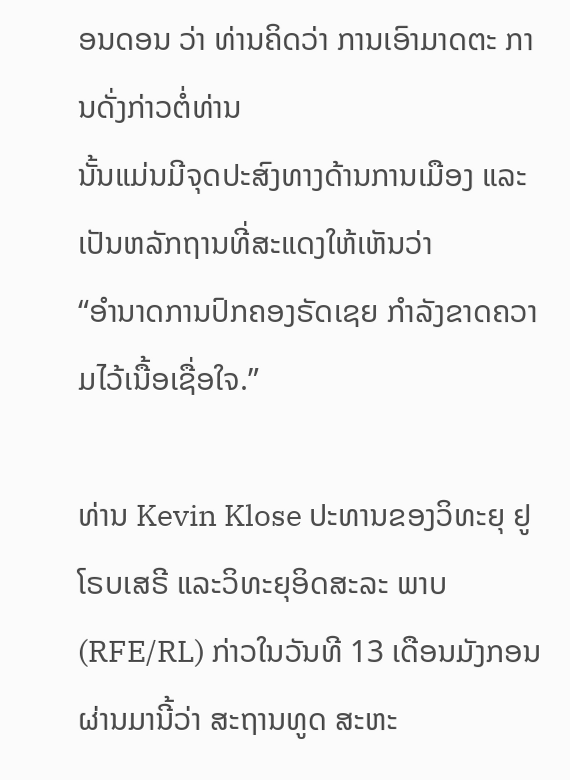ອນດອນ ວ່າ ທ່ານຄິດວ່າ ການເອົາມາດຕະ ການດັ່ງກ່າວຕໍ່ທ່ານ
ນັ້ນແມ່ນມີຈຸດປະສົງທາງດ້ານການເມືອງ ແລະເປັນຫລັກຖານທີ່ສະແດງໃຫ້ເຫັນວ່າ
“ອຳນາດການປົກຄອງຣັດເຊຍ ກໍາລັງຂາດຄວາມໄວ້ເນື້ອເຊື່ອໃຈ.”

ທ່ານ Kevin Klose ປະທານຂອງວິທະຍຸ ຢູໂຣບເສຣີ ແລະວິທະຍຸອິດສະລະ ພາບ
(RFE/RL) ກ່າວໃນວັນທີ 13 ເດືອນມັງກອນຜ່ານມານີ້ວ່າ ສະຖານທູດ ສະຫະ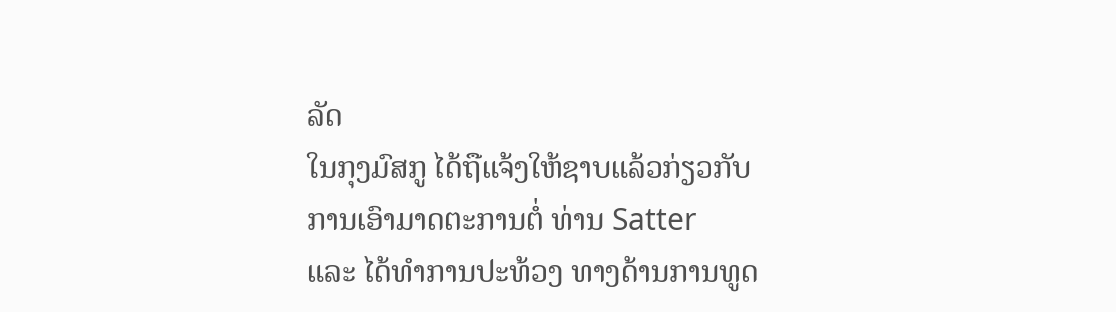ລັດ
ໃນກຸງມົສກູ ໄດ້ຖືແຈ້ງໃຫ້ຊາບແລ້ວກ່ຽວກັບການເອົາມາດຕະການຕໍ່ ທ່ານ Satter
ແລະ ໄດ້ທຳການປະທ້ວງ ທາງດ້ານການທູດ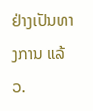ຢ່າງເປັນທາງການ ແລ້ວ.